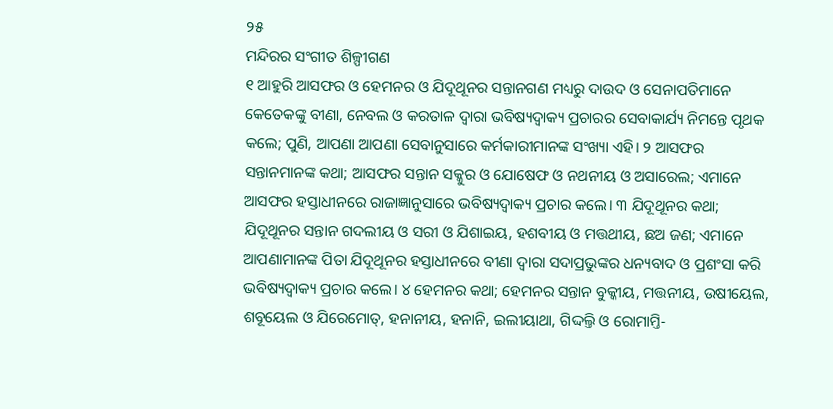୨୫
ମନ୍ଦିରର ସଂଗୀତ ଶିଳ୍ପୀଗଣ
୧ ଆହୁରି ଆସଫର ଓ ହେମନର ଓ ଯିଦୂଥୂନର ସନ୍ତାନଗଣ ମଧ୍ୟରୁ ଦାଉଦ ଓ ସେନାପତିମାନେ କେତେକଙ୍କୁ ବୀଣା, ନେବଲ ଓ କରତାଳ ଦ୍ୱାରା ଭବିଷ୍ୟଦ୍ବାକ୍ୟ ପ୍ରଚାରର ସେବାକାର୍ଯ୍ୟ ନିମନ୍ତେ ପୃଥକ କଲେ; ପୁଣି, ଆପଣା ଆପଣା ସେବାନୁସାରେ କର୍ମକାରୀମାନଙ୍କ ସଂଖ୍ୟା ଏହି। ୨ ଆସଫର ସନ୍ତାନମାନଙ୍କ କଥା; ଆସଫର ସନ୍ତାନ ସକ୍କୁର ଓ ଯୋଷେଫ ଓ ନଥନୀୟ ଓ ଅସାରେଲ; ଏମାନେ ଆସଫର ହସ୍ତାଧୀନରେ ରାଜାଜ୍ଞାନୁସାରେ ଭବିଷ୍ୟଦ୍ବାକ୍ୟ ପ୍ରଚାର କଲେ। ୩ ଯିଦୂଥୂନର କଥା; ଯିଦୂଥୂନର ସନ୍ତାନ ଗଦଲୀୟ ଓ ସରୀ ଓ ଯିଶାଇୟ, ହଶବୀୟ ଓ ମତ୍ତଥୀୟ, ଛଅ ଜଣ; ଏମାନେ ଆପଣାମାନଙ୍କ ପିତା ଯିଦୂଥୂନର ହସ୍ତାଧୀନରେ ବୀଣା ଦ୍ୱାରା ସଦାପ୍ରଭୁଙ୍କର ଧନ୍ୟବାଦ ଓ ପ୍ରଶଂସା କରି ଭବିଷ୍ୟଦ୍ବାକ୍ୟ ପ୍ରଚାର କଲେ। ୪ ହେମନର କଥା; ହେମନର ସନ୍ତାନ ବୁକ୍କୀୟ, ମତ୍ତନୀୟ, ଉଷୀୟେଲ, ଶବୂୟେଲ ଓ ଯିରେମୋତ୍, ହନାନୀୟ, ହନାନି, ଇଲୀୟାଥା, ଗିଦ୍ଦଲ୍ତି ଓ ରୋମାମ୍ତି-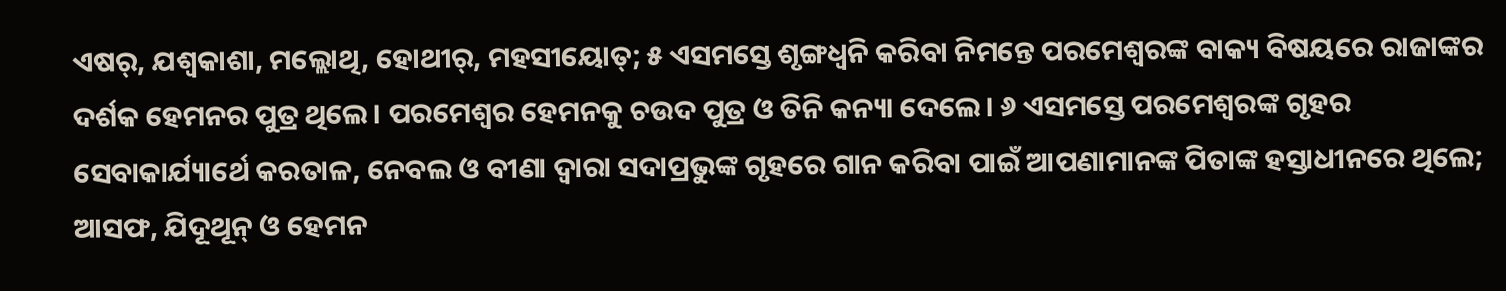ଏଷର୍, ଯଶ୍ବକାଶା, ମଲ୍ଲୋଥି, ହୋଥୀର୍, ମହସୀୟୋତ୍; ୫ ଏସମସ୍ତେ ଶୃଙ୍ଗଧ୍ୱନି କରିବା ନିମନ୍ତେ ପରମେଶ୍ୱରଙ୍କ ବାକ୍ୟ ବିଷୟରେ ରାଜାଙ୍କର ଦର୍ଶକ ହେମନର ପୁତ୍ର ଥିଲେ। ପରମେଶ୍ୱର ହେମନକୁ ଚଉଦ ପୁତ୍ର ଓ ତିନି କନ୍ୟା ଦେଲେ। ୬ ଏସମସ୍ତେ ପରମେଶ୍ୱରଙ୍କ ଗୃହର ସେବାକାର୍ଯ୍ୟାର୍ଥେ କରତାଳ, ନେବଲ ଓ ବୀଣା ଦ୍ୱାରା ସଦାପ୍ରଭୁଙ୍କ ଗୃହରେ ଗାନ କରିବା ପାଇଁ ଆପଣାମାନଙ୍କ ପିତାଙ୍କ ହସ୍ତାଧୀନରେ ଥିଲେ; ଆସଫ, ଯିଦୂଥୂନ୍ ଓ ହେମନ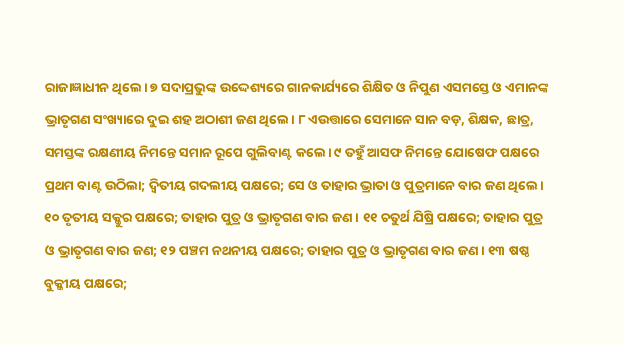ରାଜାଜ୍ଞାଧୀନ ଥିଲେ। ୭ ସଦାପ୍ରଭୁଙ୍କ ଉଦ୍ଦେଶ୍ୟରେ ଗାନକାର୍ଯ୍ୟରେ ଶିକ୍ଷିତ ଓ ନିପୁଣ ଏସମସ୍ତେ ଓ ଏମାନଙ୍କ ଭ୍ରାତୃଗଣ ସଂଖ୍ୟାରେ ଦୁଇ ଶହ ଅଠାଶୀ ଜଣ ଥିଲେ। ୮ ଏଉତ୍ତାରେ ସେମାନେ ସାନ ବଡ଼, ଶିକ୍ଷକ, ଛାତ୍ର, ସମସ୍ତଙ୍କ ରକ୍ଷଣୀୟ ନିମନ୍ତେ ସମାନ ରୂପେ ଗୁଲିବାଣ୍ଟ କଲେ। ୯ ତହୁଁ ଆସଫ ନିମନ୍ତେ ଯୋଷେଫ ପକ୍ଷରେ ପ୍ରଥମ ବାଣ୍ଟ ଉଠିଲା; ଦ୍ୱିତୀୟ ଗଦଲୀୟ ପକ୍ଷରେ; ସେ ଓ ତାହାର ଭ୍ରାତା ଓ ପୁତ୍ରମାନେ ବାର ଜଣ ଥିଲେ। ୧୦ ତୃତୀୟ ସକ୍କୁର ପକ୍ଷରେ; ତାହାର ପୁତ୍ର ଓ ଭ୍ରାତୃଗଣ ବାର ଜଣ। ୧୧ ଚତୁର୍ଥ ଯିଷ୍ରି ପକ୍ଷରେ; ତାହାର ପୁତ୍ର ଓ ଭ୍ରାତୃଗଣ ବାର ଜଣ; ୧୨ ପଞ୍ଚମ ନଥନୀୟ ପକ୍ଷରେ; ତାହାର ପୁତ୍ର ଓ ଭ୍ରାତୃଗଣ ବାର ଜଣ। ୧୩ ଷଷ୍ଠ ବୁକ୍କୀୟ ପକ୍ଷରେ;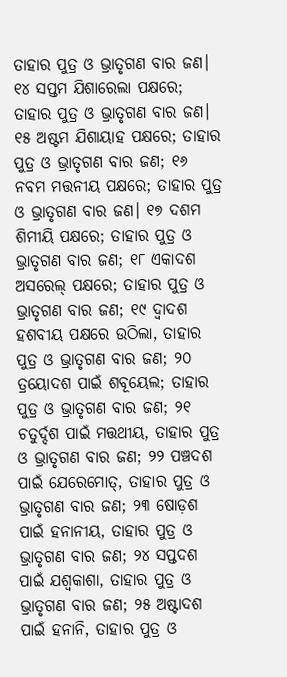ତାହାର ପୁତ୍ର ଓ ଭ୍ରାତୃଗଣ ବାର ଜଣ। ୧୪ ସପ୍ତମ ଯିଶାରେଲା ପକ୍ଷରେ; ତାହାର ପୁତ୍ର ଓ ଭ୍ରାତୃଗଣ ବାର ଜଣ। ୧୫ ଅଷ୍ଟମ ଯିଶାୟାହ ପକ୍ଷରେ; ତାହାର ପୁତ୍ର ଓ ଭ୍ରାତୃଗଣ ବାର ଜଣ; ୧୬ ନବମ ମତ୍ତନୀୟ ପକ୍ଷରେ; ତାହାର ପୁତ୍ର ଓ ଭ୍ରାତୃଗଣ ବାର ଜଣ। ୧୭ ଦଶମ ଶିମୀୟି ପକ୍ଷରେ; ତାହାର ପୁତ୍ର ଓ ଭ୍ରାତୃଗଣ ବାର ଜଣ; ୧୮ ଏକାଦଶ ଅସରେଲ୍ ପକ୍ଷରେ; ତାହାର ପୁତ୍ର ଓ ଭ୍ରାତୃଗଣ ବାର ଜଣ; ୧୯ ଦ୍ୱାଦଶ ହଶବୀୟ ପକ୍ଷରେ ଉଠିଲା, ତାହାର ପୁତ୍ର ଓ ଭ୍ରାତୃଗଣ ବାର ଜଣ; ୨୦ ତ୍ରୟୋଦଶ ପାଇଁ ଶବୂୟେଲ; ତାହାର ପୁତ୍ର ଓ ଭ୍ରାତୃଗଣ ବାର ଜଣ; ୨୧ ଚତୁର୍ଦ୍ଦଶ ପାଇଁ ମତ୍ତଥୀୟ, ତାହାର ପୁତ୍ର ଓ ଭ୍ରାତୃଗଣ ବାର ଜଣ; ୨୨ ପଞ୍ଚଦଶ ପାଇଁ ଯେରେମୋତ୍, ତାହାର ପୁତ୍ର ଓ ଭ୍ରାତୃଗଣ ବାର ଜଣ; ୨୩ ଷୋଡ଼ଶ ପାଇଁ ହନାନୀୟ, ତାହାର ପୁତ୍ର ଓ ଭ୍ରାତୃଗଣ ବାର ଜଣ; ୨୪ ସପ୍ତଦଶ ପାଇଁ ଯଶ୍ବକାଶା, ତାହାର ପୁତ୍ର ଓ ଭ୍ରାତୃଗଣ ବାର ଜଣ; ୨୫ ଅଷ୍ଟାଦଶ ପାଇଁ ହନାନି, ତାହାର ପୁତ୍ର ଓ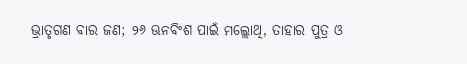ଭ୍ରାତୃଗଣ ବାର ଜଣ; ୨୬ ଊନବିଂଶ ପାଇଁ ମଲ୍ଲୋଥି, ତାହାର ପୁତ୍ର ଓ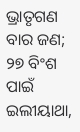ଭ୍ରାତୃଗଣ ବାର ଜଣ; ୨୭ ବିଂଶ ପାଇଁ ଇଲୀୟାଥା,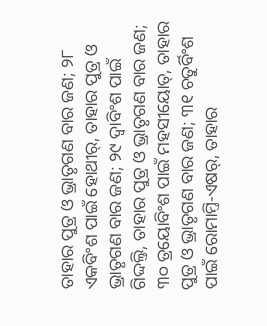ତାହାର ପୁତ୍ର ଓ ଭ୍ରାତୃଗଣ ବାର ଜଣ; ୨୮ ଏକବିଂଶ ପାଇଁ ହୋଥୀର୍, ତାହାର ପୁତ୍ର ଓ ଭ୍ରାତୃଗଣ ବାର ଜଣ; ୨୯ ଦ୍ୱାବିଂଶ ପାଇଁ ଗିଦ୍ଦଲ୍ତି, ତାହାର ପୁତ୍ର ଓ ଭ୍ରାତୃଗଣ ବାର ଜଣ; ୩୦ ତ୍ରୟୋବିଂଶ ପାଇଁ ମହସୀୟୋତ୍, ତାହାର ପୁତ୍ର ଓ ଭ୍ରାତୃଗଣ ବାର ଜଣ; ୩୧ ଚତୁର୍ବିଂଶ ପାଇଁ ରୋମାମ୍ତି-ଏଷର୍, ତାହାର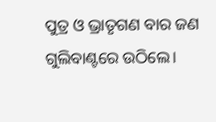ପୁତ୍ର ଓ ଭ୍ରାତୃଗଣ ବାର ଜଣ ଗୁଲିବାଣ୍ଟରେ ଉଠିଲେ।